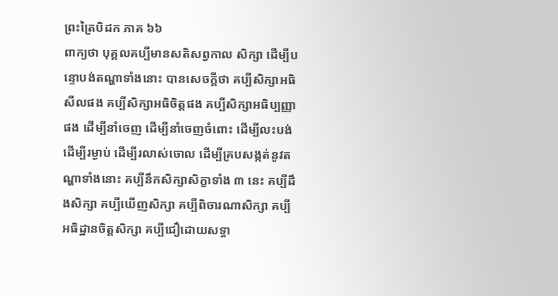ព្រះត្រៃបិដក ភាគ ៦៦
ពាក្យថា បុគ្គលគប្បីមានសតិសព្វកាល សិក្សា ដើម្បីបន្ទោបង់តណ្ហាទាំងនោះ បានសេចក្តីថា គប្បីសិក្សាអធិសីលផង គប្បីសិក្សាអធិចិត្តផង គប្បីសិក្សាអធិប្បញ្ញាផង ដើម្បីនាំចេញ ដើម្បីនាំចេញចំពោះ ដើម្បីលះបង់ ដើម្បីរម្ងាប់ ដើម្បីរលាស់ចោល ដើម្បីគ្របសង្កត់នូវតណ្ហាទាំងនោះ គប្បីនឹកសិក្សាសិក្ខាទាំង ៣ នេះ គប្បីដឹងសិក្សា គប្បីឃើញសិក្សា គប្បីពិចារណាសិក្សា គប្បីអធិដ្ឋានចិត្តសិក្សា គប្បីជឿដោយសទ្ធា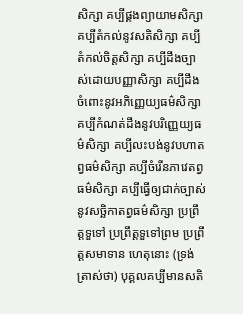សិក្សា គប្បីផ្គងព្យាយាមសិក្សា គប្បីតំកល់នូវសតិសិក្សា គប្បីតំកល់ចិត្តសិក្សា គប្បីដឹងច្បាស់ដោយបញ្ញាសិក្សា គប្បីដឹងចំពោះនូវអភិញ្ញេយ្យធម៌សិក្សា គប្បីកំណត់ដឹងនូវបរិញ្ញេយ្យធម៌សិក្សា គប្បីលះបង់នូវបហាតព្វធម៌សិក្សា គប្បីចំរើនភាវេតព្វធម៌សិក្សា គប្បីធ្វើឲ្យជាក់ច្បាស់នូវសច្ឆិកាតព្វធម៌សិក្សា ប្រព្រឹត្តទួទៅ ប្រព្រឹត្តទួទៅព្រម ប្រព្រឹត្តសមាទាន ហេតុនោះ (ទ្រង់ត្រាស់ថា) បុគ្គលគប្បីមានសតិ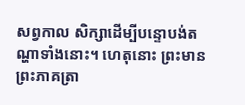សព្វកាល សិក្សាដើម្បីបន្ទោបង់តណ្ហាទាំងនោះ។ ហេតុនោះ ព្រះមានព្រះភាគត្រា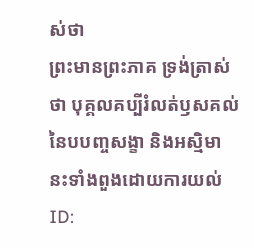ស់ថា
ព្រះមានព្រះភាគ ទ្រង់ត្រាស់ថា បុគ្គលគប្បីរំលត់ឫសគល់នៃបបញ្ចសង្ខា និងអស្មិមានះទាំងពួងដោយការយល់
ID: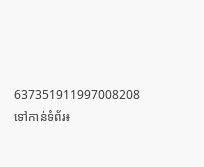637351911997008208
ទៅកាន់ទំព័រ៖